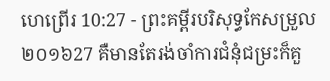ហេព្រើរ 10:27 - ព្រះគម្ពីរបរិសុទ្ធកែសម្រួល ២០១៦27 គឺមានតែរង់ចាំការជំនុំជម្រះក៏គួ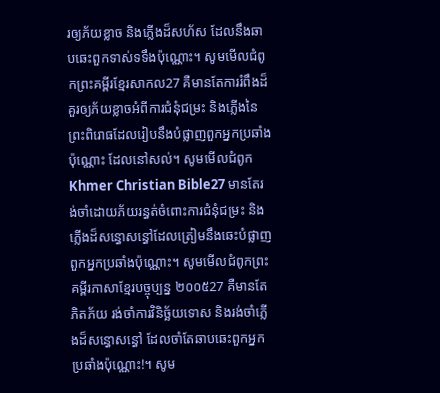រឲ្យភ័យខ្លាច និងភ្លើងដ៏សហ័ស ដែលនឹងឆាបឆេះពួកទាស់ទទឹងប៉ុណ្ណោះ។ សូមមើលជំពូកព្រះគម្ពីរខ្មែរសាកល27 គឺមានតែការរំពឹងដ៏គួរឲ្យភ័យខ្លាចអំពីការជំនុំជម្រះ និងភ្លើងនៃព្រះពិរោធដែលរៀបនឹងបំផ្លាញពួកអ្នកប្រឆាំងប៉ុណ្ណោះ ដែលនៅសល់។ សូមមើលជំពូកKhmer Christian Bible27 មានតែរង់ចាំដោយភ័យរន្ធត់ចំពោះការជំនុំជម្រះ និងភ្លើងដ៏សន្ធោសន្ធៅដែលត្រៀមនឹងឆេះបំផ្លាញពួកអ្នកប្រឆាំងប៉ុណ្ណោះ។ សូមមើលជំពូកព្រះគម្ពីរភាសាខ្មែរបច្ចុប្បន្ន ២០០៥27 គឺមានតែភិតភ័យ រង់ចាំការវិនិច្ឆ័យទោស និងរង់ចាំភ្លើងដ៏សន្ធោសន្ធៅ ដែលចាំតែឆាបឆេះពួកអ្នកប្រឆាំងប៉ុណ្ណោះ!។ សូម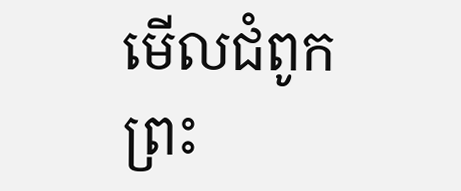មើលជំពូកព្រះ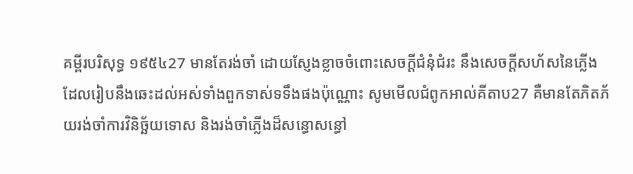គម្ពីរបរិសុទ្ធ ១៩៥៤27 មានតែរង់ចាំ ដោយស្ញែងខ្លាចចំពោះសេចក្ដីជំនុំជំរះ នឹងសេចក្ដីសហ័សនៃភ្លើង ដែលរៀបនឹងឆេះដល់អស់ទាំងពួកទាស់ទទឹងផងប៉ុណ្ណោះ សូមមើលជំពូកអាល់គីតាប27 គឺមានតែភិតភ័យរង់ចាំការវិនិច្ឆ័យទោស និងរង់ចាំភ្លើងដ៏សន្ធោសន្ធៅ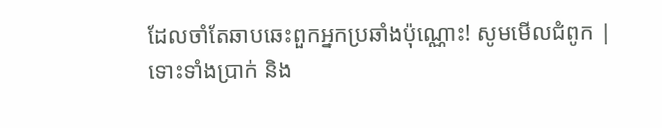ដែលចាំតែឆាបឆេះពួកអ្នកប្រឆាំងប៉ុណ្ណោះ! សូមមើលជំពូក |
ទោះទាំងប្រាក់ និង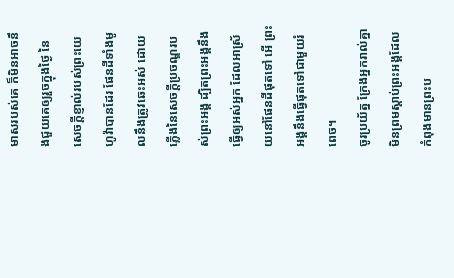មាសរបស់គេ ក៏មិនអាចនឹងជួយគេឲ្យរួចក្នុងថ្ងៃ នៃសេចក្ដីខ្ញាល់របស់ព្រះយេហូវ៉ាបានដែរ ផែនដីទាំងមូលនឹងត្រូវឆេះអស់ ដោយភ្លើងនៃសេចក្ដីប្រចណ្ឌរបស់ព្រះអង្គ ដ្បិតព្រះអង្គនឹងធ្វើឲ្យអស់អ្នក ដែលអាស្រ័យនៅផែនដីផុតទៅ អើ ព្រះអង្គនឹងធ្វើផុតទៅជាមួយរំពេច។
ចូរប្រយ័ត្ន ក្រែងអ្នករាល់គ្នាមិនព្រមស្ដាប់ព្រះអង្គដែលកំពុងមានព្រះប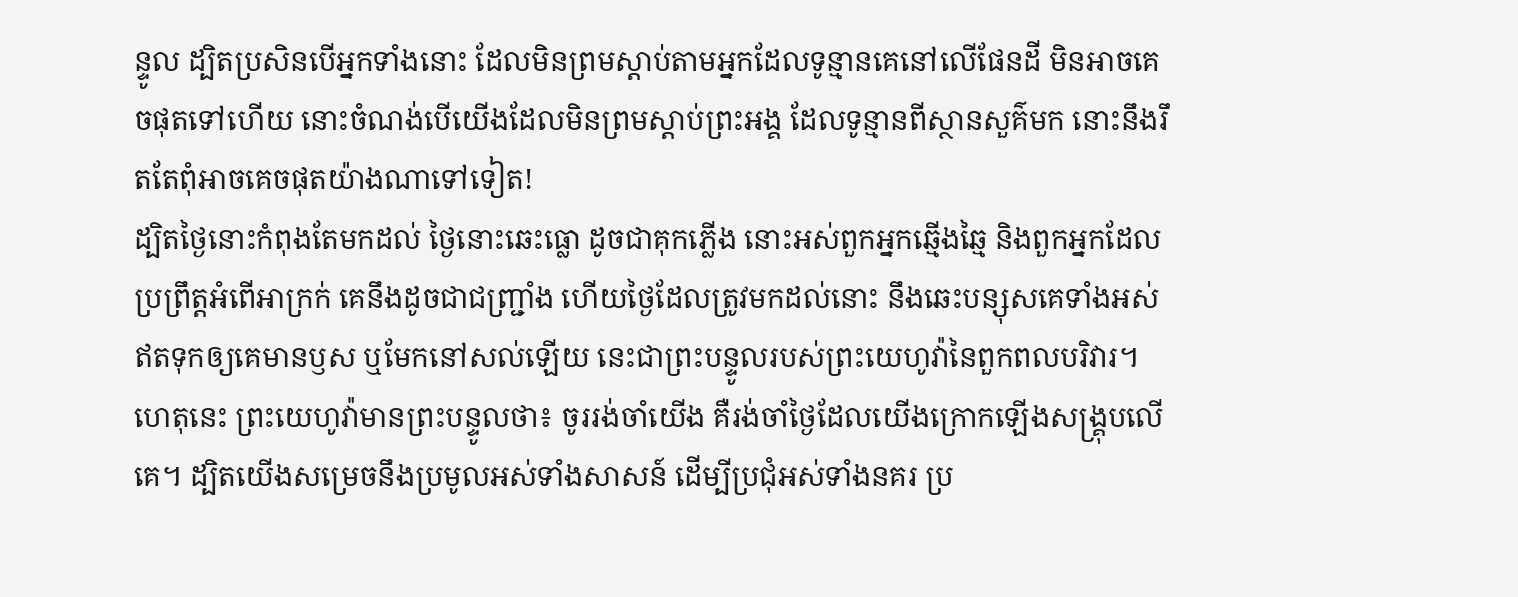ន្ទូល ដ្បិតប្រសិនបើអ្នកទាំងនោះ ដែលមិនព្រមស្តាប់តាមអ្នកដែលទូន្មានគេនៅលើផែនដី មិនអាចគេចផុតទៅហើយ នោះចំណង់បើយើងដែលមិនព្រមស្ដាប់ព្រះអង្គ ដែលទូន្មានពីស្ថានសួគ៌មក នោះនឹងរឹតតែពុំអាចគេចផុតយ៉ាងណាទៅទៀត!
ដ្បិតថ្ងៃនោះកំពុងតែមកដល់ ថ្ងៃនោះឆេះធ្លោ ដូចជាគុកភ្លើង នោះអស់ពួកអ្នកឆ្មើងឆ្មៃ និងពួកអ្នកដែលប្រព្រឹត្តអំពើអាក្រក់ គេនឹងដូចជាជញ្ជ្រាំង ហើយថ្ងៃដែលត្រូវមកដល់នោះ នឹងឆេះបន្សុសគេទាំងអស់ ឥតទុកឲ្យគេមានឫស ឬមែកនៅសល់ឡើយ នេះជាព្រះបន្ទូលរបស់ព្រះយេហូវ៉ានៃពួកពលបរិវារ។
ហេតុនេះ ព្រះយេហូវ៉ាមានព្រះបន្ទូលថា៖ ចូររង់ចាំយើង គឺរង់ចាំថ្ងៃដែលយើងក្រោកឡើងសង្គ្រុបលើគេ។ ដ្បិតយើងសម្រេចនឹងប្រមូលអស់ទាំងសាសន៍ ដើម្បីប្រជុំអស់ទាំងនគរ ប្រ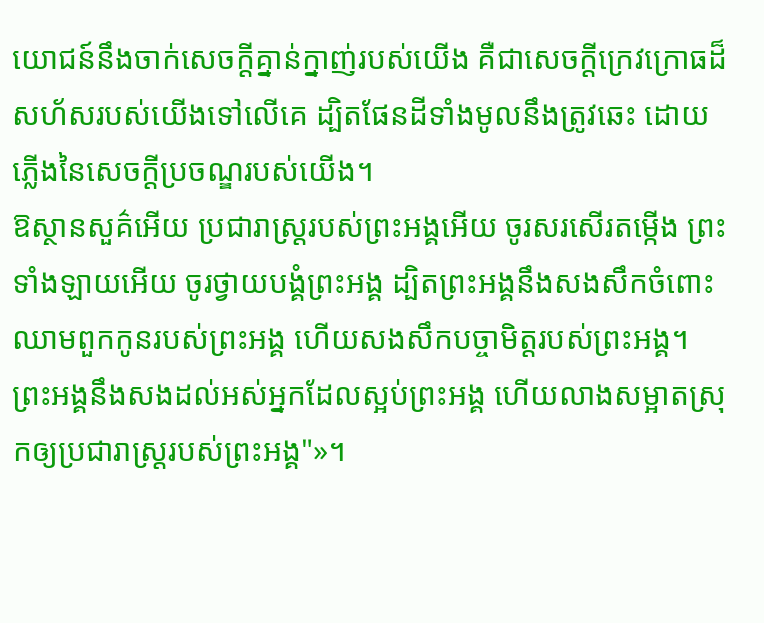យោជន៍នឹងចាក់សេចក្ដីគ្នាន់ក្នាញ់របស់យើង គឺជាសេចក្ដីក្រេវក្រោធដ៏សហ័សរបស់យើងទៅលើគេ ដ្បិតផែនដីទាំងមូលនឹងត្រូវឆេះ ដោយភ្លើងនៃសេចក្ដីប្រចណ្ឌរបស់យើង។
ឱស្ថានសួគ៌អើយ ប្រជារាស្ត្ររបស់ព្រះអង្គអើយ ចូរសរសើរតម្កើង ព្រះទាំងឡាយអើយ ចូរថ្វាយបង្គំព្រះអង្គ ដ្បិតព្រះអង្គនឹងសងសឹកចំពោះឈាមពួកកូនរបស់ព្រះអង្គ ហើយសងសឹកបច្ចាមិត្តរបស់ព្រះអង្គ។ ព្រះអង្គនឹងសងដល់អស់អ្នកដែលស្អប់ព្រះអង្គ ហើយលាងសម្អាតស្រុកឲ្យប្រជារាស្ត្ររបស់ព្រះអង្គ"»។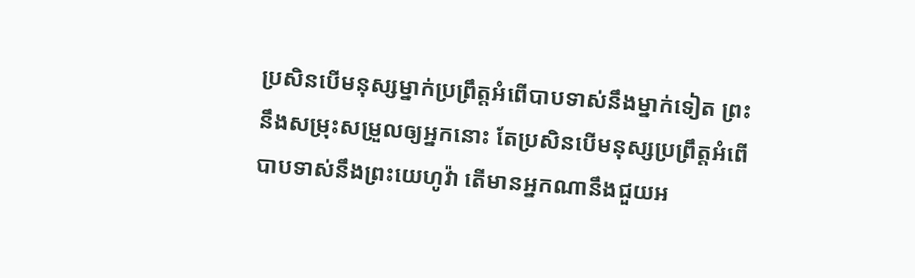ប្រសិនបើមនុស្សម្នាក់ប្រព្រឹត្តអំពើបាបទាស់នឹងម្នាក់ទៀត ព្រះនឹងសម្រុះសម្រួលឲ្យអ្នកនោះ តែប្រសិនបើមនុស្សប្រព្រឹត្តអំពើបាបទាស់នឹងព្រះយេហូវ៉ា តើមានអ្នកណានឹងជួយអ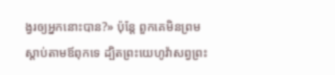ង្វរឲ្យអ្នកនោះបាន?» ប៉ុន្តែ ពួកគេមិនព្រមស្តាប់តាមឪពុកទេ ដ្បិតព្រះយេហូវ៉ាសព្វព្រះ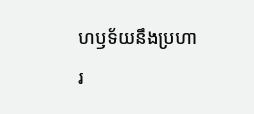ហឫទ័យនឹងប្រហារ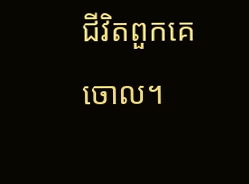ជីវិតពួកគេចោល។